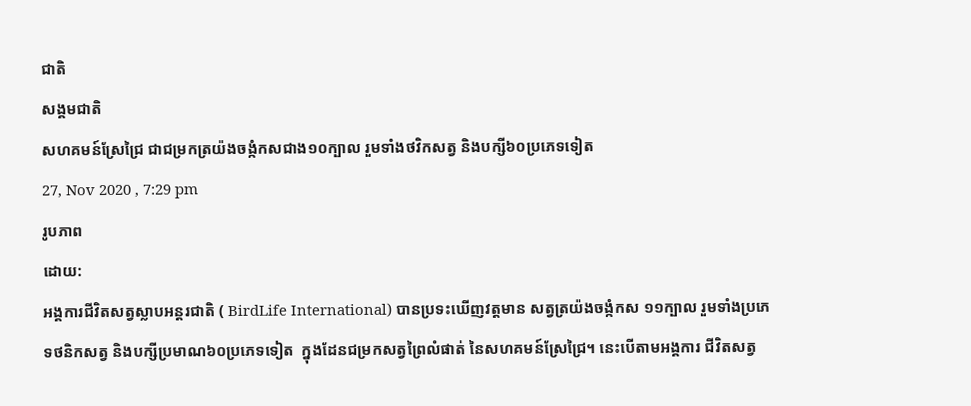ជាតិ
សង្គមជាតិ
សហគមន៍ស្រែជ្រៃ ជាជម្រកត្រយ៉ងចង្កំកសជាង១០ក្បាល រួមទាំងថវិកសត្វ និងបក្សី៦០ប្រភេទទៀត
27, Nov 2020 , 7:29 pm
រូបភាព
ដោយ:
អង្គការជីវិតសត្វស្លាបអន្តរជាតិ ( BirdLife International) បានប្រទះឃើញវត្តមាន សត្វត្រយ៉ងចង្កំកស ១១ក្បាល រួមទាំងប្រភេទថនិកសត្វ និងបក្សីប្រមាណ៦០ប្រភេទទៀត  ក្នុងដែនជម្រកសត្វព្រៃលំផាត់ នៃសហគមន៍ស្រែជ្រៃ។ នេះបើតាមអង្គការ ជីវិតសត្វ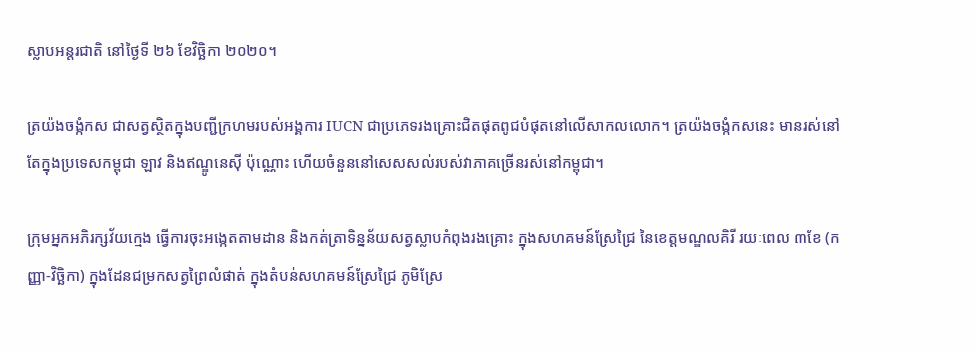ស្លាបអន្តរជាតិ នៅថ្ងៃទី ២៦ ខែវិច្ឆិកា ២០២០។

ត្រយ៉ងចង្កំកស ជាសត្វស្ថិតក្នុងបញ្ជីក្រហមរបស់អង្គការ IUCN ជាប្រភេទរងគ្រោះជិតផុតពូជបំផុតនៅលើសាកលលោក។ ត្រយ៉ងចង្កំកសនេះ មានរស់នៅតែក្នុងប្រទេសកម្ពុជា ឡាវ និងឥណ្ឌូនេស៊ី ប៉ុណ្ណោះ ហើយចំនួននៅសេសសល់របស់វាភាគច្រើនរស់នៅកម្ពុជា។

ក្រុមអ្នកអភិរក្សវ័យក្មេង ធ្វើការចុះអង្កេតតាមដាន និងកត់ត្រាទិន្នន័យសត្វស្លាបកំពុងរងគ្រោះ ក្នុងសហគមន៍ស្រែជ្រៃ នៃខេត្តមណ្ឌលគិរី រយៈពេល ៣ខែ (កញ្ញា-វិច្ឆិកា) ក្នុងដែនជម្រកសត្វព្រៃលំផាត់ ក្នុងតំបន់សហគមន៍ស្រែជ្រៃ ភូមិស្រែ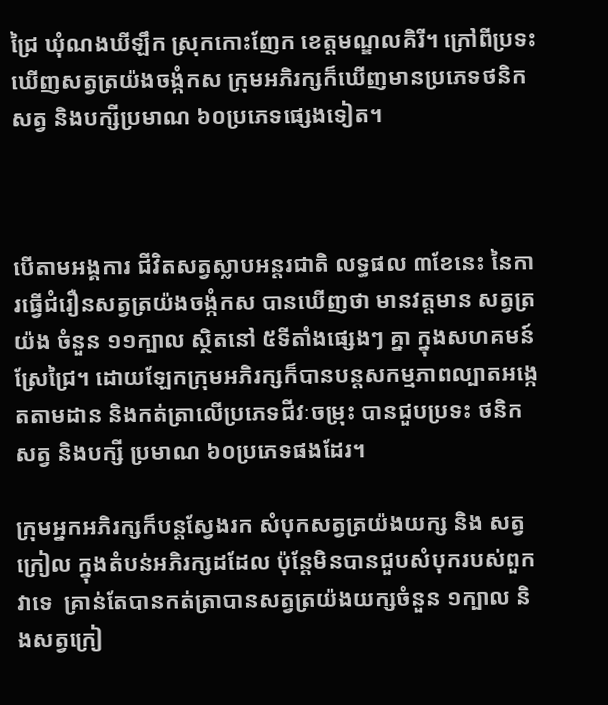ជ្រៃ ឃុំណងឃីឡឹក ស្រុកកោះញែក ខេត្តមណ្ឌលគិរី។ ក្រៅពីប្រទះឃើញសត្វត្រយ៉ងចង្កំកស ក្រុមអភិរក្សក៏ឃើញមានប្រភេទថនិកសត្វ និងបក្សីប្រមាណ ៦០ប្រភេទផ្សេងទៀត។



បើតាមអង្គការ ជីវិតសត្វស្លាបអន្តរជាតិ លទ្ធផល ៣ខែនេះ នៃការធ្វើជំរឿនសត្វត្រយ៉ងចង្កំកស បានឃើញថា មានវត្តមាន សត្វត្រយ៉ង ចំនួន ១១ក្បាល ស្ថិតនៅ ៥ទីតាំងផ្សេងៗ គ្នា ក្នុងសហគមន៍ស្រែជ្រៃ។ ដោយឡែកក្រុមអភិរក្សក៏បានបន្តសកម្មភាពល្បាតអង្កេតតាមដាន និងកត់ត្រាលើប្រភេទជីវៈចម្រុះ បានជួបប្រទះ ថនិកសត្វ និងបក្សី ប្រមាណ ៦០ប្រភេទផងដែរ។

ក្រុមអ្នកអភិរក្សក៏បន្តស្វែងរក សំបុកសត្វត្រយ៉ងយក្ស និង សត្វក្រៀល ក្នុងតំបន់អភិរក្សដដែល ប៉ុន្តែមិនបានជួបសំបុករបស់ពួកវាទេ  គ្រាន់តែបានកត់ត្រាបានសត្វត្រយ៉ងយក្សចំនួន ១ក្បាល និងសត្វក្រៀ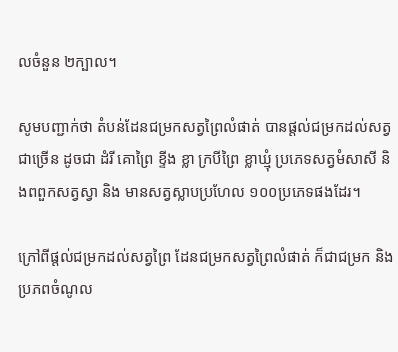លចំនួន ២ក្បាល។

សូមបញ្ជាក់ថា តំបន់ដែនជម្រកសត្វព្រៃលំផាត់ បានផ្តល់ជម្រកដល់សត្វជាច្រើន ដូចជា ដំរី គោព្រៃ ខ្ទីង ខ្លា ក្របីព្រៃ ខ្លាឃ្មុំ ប្រភេទសត្វមំសាសី និងពពួកសត្វស្វា និង មានសត្វស្លាបប្រហែល ១០០ប្រភេទផងដែរ។

ក្រៅពីផ្តល់ជម្រកដល់សត្វព្រៃ ដែនជម្រកសត្វព្រៃលំផាត់ ក៏ជាជម្រក និងប្រភពចំណូល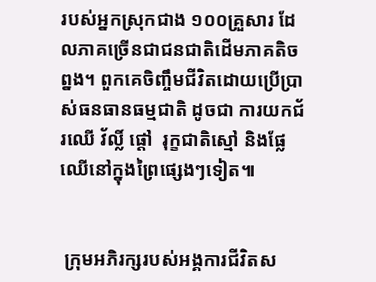របស់អ្នកស្រុកជាង ១០០គ្រួសារ ដែលភាគច្រើនជាជនជាតិដើមភាគតិចព្នង។ ពួកគេចិញ្ចឹមជីវិតដោយប្រើប្រាស់ធនធានធម្មជាតិ ដូចជា ការយកជ័រឈើ វ័ល្លិ៍ ផ្តៅ  រុក្ខជាតិស្មៅ និងផ្លែឈើនៅក្នុងព្រៃផ្សេងៗទៀត៕


 ក្រុមអភិរក្សរបស់អង្គការជីវិតស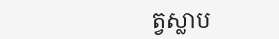ត្វស្លាប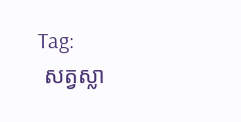Tag:
 សត្វស្លា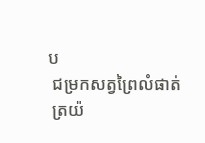ប
 ជម្រកសត្វព្រៃលំផាត់
 ត្រយ៉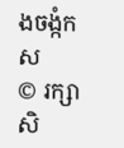ងចង្កំកស
© រក្សាសិ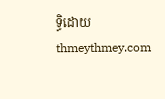ទ្ធិដោយ thmeythmey.com